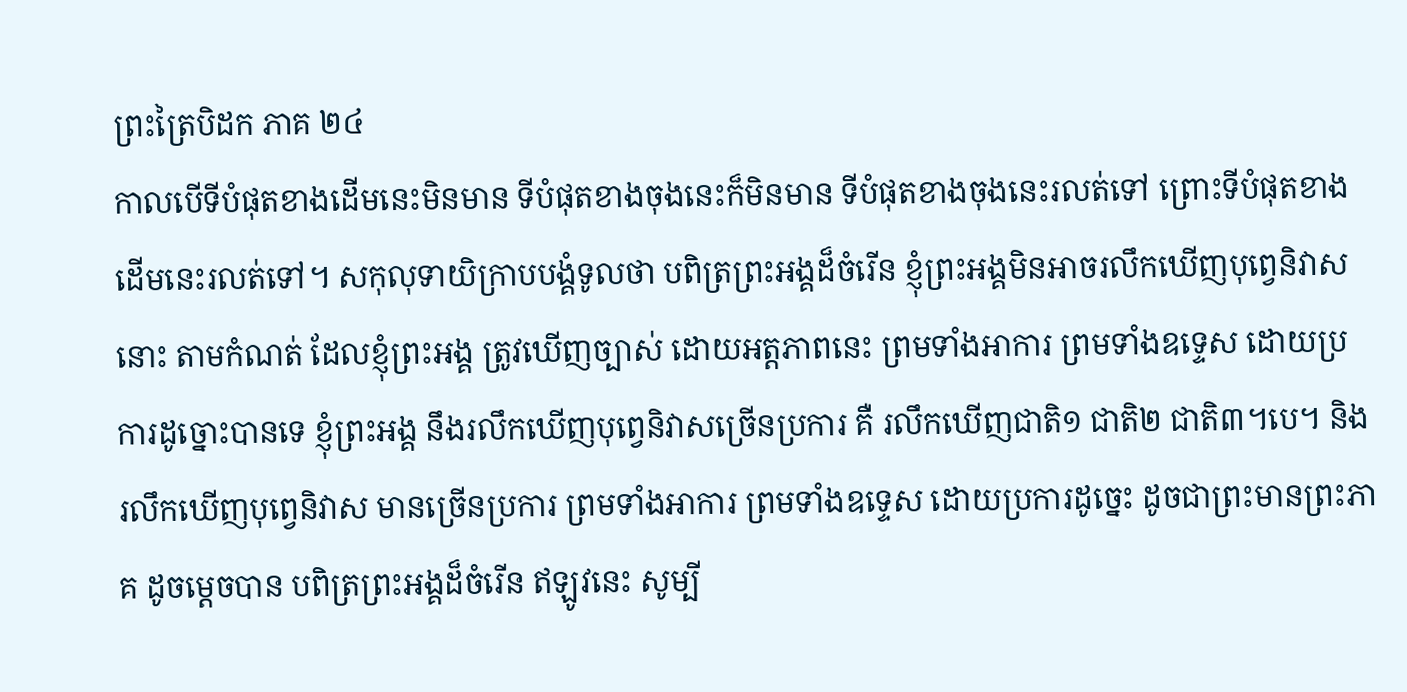ព្រះត្រៃបិដក ភាគ ២៤
កាលបើទីបំផុតខាងដើមនេះមិនមាន ទីបំផុតខាងចុងនេះក៏មិនមាន ទីបំផុតខាងចុងនេះរលត់ទៅ ព្រោះទីបំផុតខាងដើមនេះរលត់ទៅ។ សកុលុទាយិក្រាបបង្គំទូលថា បពិត្រព្រះអង្គដ៏ចំរើន ខ្ញុំព្រះអង្គមិនអាចរលឹកឃើញបុព្វេនិវាសនោះ តាមកំណត់ ដែលខ្ញុំព្រះអង្គ ត្រូវឃើញច្បាស់ ដោយអត្តភាពនេះ ព្រមទាំងអាការ ព្រមទាំងឧទ្ទេស ដោយប្រការដូច្នោះបានទេ ខ្ញុំព្រះអង្គ នឹងរលឹកឃើញបុព្វេនិវាសច្រើនប្រការ គឺ រលឹកឃើញជាតិ១ ជាតិ២ ជាតិ៣។បេ។ និងរលឹកឃើញបុព្វេនិវាស មានច្រើនប្រការ ព្រមទាំងអាការ ព្រមទាំងឧទ្ទេស ដោយប្រការដូច្នេះ ដូចជាព្រះមានព្រះភាគ ដូចម្តេចបាន បពិត្រព្រះអង្គដ៏ចំរើន ឥឡូវនេះ សូម្បី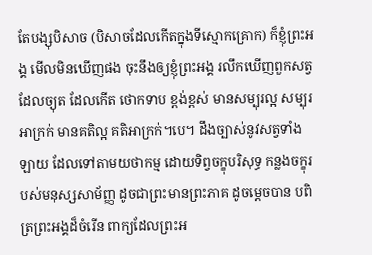តែបង្សុបិសាច (បិសាចដែលកើតក្នុងទីស្មោកគ្រោក) ក៏ខ្ញុំព្រះអង្គ មើលមិនឃើញផង ចុះនឹងឲ្យខ្ញុំព្រះអង្គ រលឹកឃើញពួកសត្វ ដែលច្យុត ដែលកើត ថោកទាប ខ្ពង់ខ្ពស់ មានសម្បុរល្អ សម្បុរអាក្រក់ មានគតិល្អ គតិអាក្រក់។បេ។ ដឹងច្បាស់នូវសត្វទាំងឡាយ ដែលទៅតាមយថាកម្ម ដោយទិព្វចក្ខុបរិសុទ្ធ កន្លងចក្ខុរបស់មនុស្សសាម័ញ្ញ ដូចជាព្រះមានព្រះភាគ ដូចម្តេចបាន បពិត្រព្រះអង្គដ៏ចំរើន ពាក្យដែលព្រះអ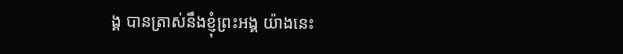ង្គ បានត្រាស់នឹងខ្ញុំព្រះអង្គ យ៉ាងនេះ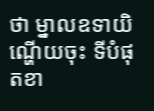ថា ម្នាលឧទាយិ ណ្ហើយចុះ ទីបំផុតខា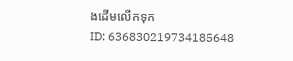ងដើមលើកទុក
ID: 636830219734185648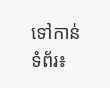ទៅកាន់ទំព័រ៖